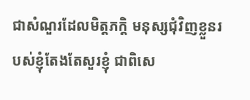ជាសំណួរដែលមិត្តភក្តិ មនុស្សជុំវិញខ្លួនរបស់ខ្ញុំតែងតែសួរខ្ញុំ ជាពិសេ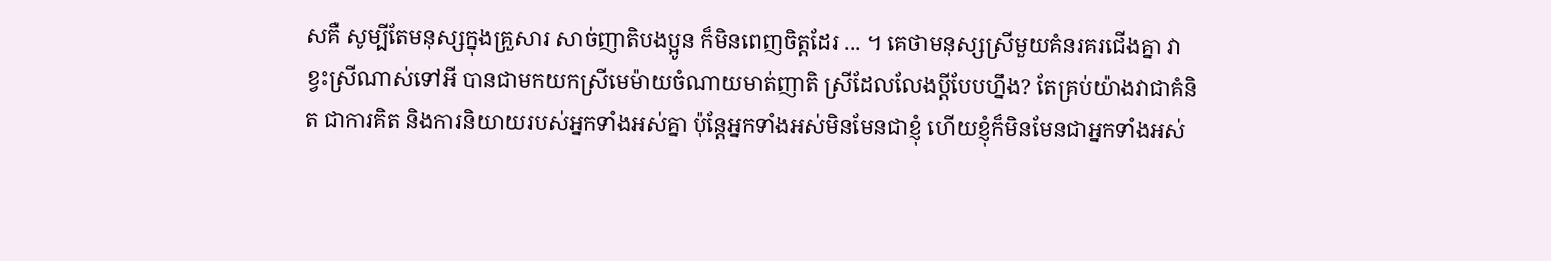សគឺ សូម្បីតែមនុស្សក្នុងគ្រួសារ សាច់ញាតិបងប្អូន ក៏មិនពេញចិត្តដែរ ... ។ គេថាមនុស្សស្រីមួយគំនរគរជើងគ្នា វាខ្វះស្រីណាស់ទៅអី បានជាមកយកស្រីមេម៉ាយចំណាយមាត់ញាតិ ស្រីដែលលែងប្ដីបែបហ្នឹង? តែគ្រប់យ៉ាងវាជាគំនិត ជាការគិត និងការនិយាយរបស់អ្នកទាំងអស់គ្នា ប៉ុន្តែអ្នកទាំងអស់មិនមែនជាខ្ញុំ ហើយខ្ញុំក៏មិនមែនជាអ្នកទាំងអស់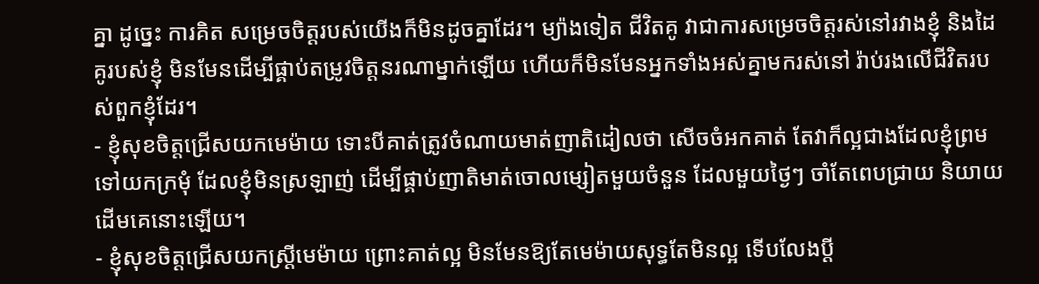គ្នា ដូច្នេះ ការគិត សម្រេចចិត្តរបស់យើងក៏មិនដូចគ្នាដែរ។ ម្យ៉ាងទៀត ជីវិតគូ វាជាការសម្រេចចិត្តរស់នៅរវាងខ្ញុំ និងដៃគូរបស់ខ្ញុំ មិនមែនដើម្បីផ្គាប់តម្រូវចិត្តនរណាម្នាក់ឡើយ ហើយក៏មិនមែនអ្នកទាំងអស់គ្នាមករស់នៅ រ៉ាប់រងលើជីវិតរបស់ពួកខ្ញុំដែរ។
- ខ្ញុំសុខចិត្តជ្រើសយកមេម៉ាយ ទោះបីគាត់ត្រូវចំណាយមាត់ញាតិដៀលថា សើចចំអកគាត់ តែវាក៏ល្អជាងដែលខ្ញុំព្រមទៅយកក្រមុំ ដែលខ្ញុំមិនស្រឡាញ់ ដើម្បីផ្គាប់ញាតិមាត់ចោលម្សៀតមួយចំនួន ដែលមួយថ្ងៃៗ ចាំតែពេបជ្រាយ និយាយដើមគេនោះឡើយ។
- ខ្ញុំសុខចិត្តជ្រើសយកស្ត្រីមេម៉ាយ ព្រោះគាត់ល្អ មិនមែនឱ្យតែមេម៉ាយសុទ្ធតែមិនល្អ ទើបលែងប្ដី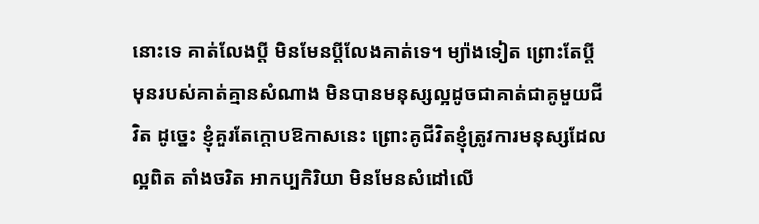នោះទេ គាត់លែងប្ដី មិនមែនប្ដីលែងគាត់ទេ។ ម្យ៉ាងទៀត ព្រោះតែប្ដីមុនរបស់គាត់គ្មានសំណាង មិនបានមនុស្សល្អដូចជាគាត់ជាគូមួយជីវិត ដូច្នេះ ខ្ញុំគួរតែក្ដោបឱកាសនេះ ព្រោះគូជីវិតខ្ញុំត្រូវការមនុស្សដែលល្អពិត តាំងចរិត អាកប្បកិរិយា មិនមែនសំដៅលើ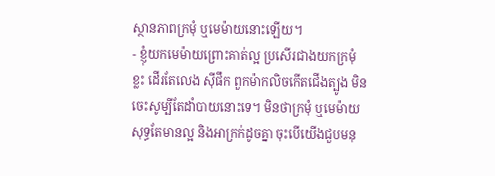ស្ថានភាពក្រមុំ ឬមេម៉ាយនោះឡើយ។
- ខ្ញុំយកមេម៉ាយព្រោះគាត់ល្អ ប្រសើរជាងយកក្រមុំខ្លះ ដើរតែលេង ស៊ីផឹក ពួកម៉ាកលិចកើតជើងត្បូង មិនចេះសូម្បីតែដាំបាយនោះទេ។ មិនថាក្រមុំ ឬមេម៉ាយ សុទ្ធតែមានល្អ និងអាក្រក់ដូចគ្នា ចុះបើយើងជួបមនុ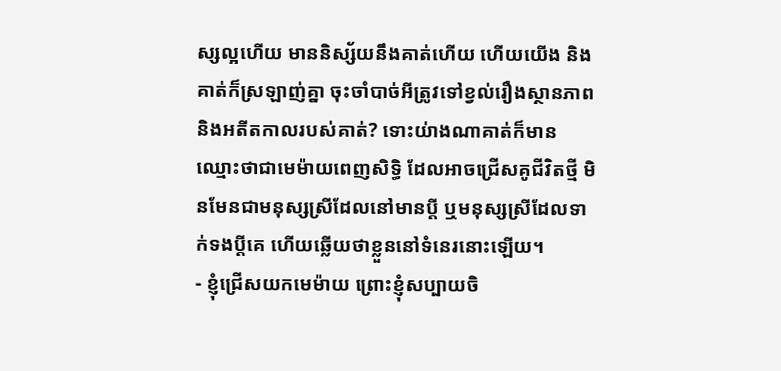ស្សល្អហើយ មាននិស្ស័យនឹងគាត់ហើយ ហើយយើង និងគាត់ក៏ស្រឡាញ់គ្នា ចុះចាំបាច់អីត្រូវទៅខ្វល់រឿងស្ថានភាព និងអតីតកាលរបស់គាត់? ទោះយ់ាងណាគាត់ក៏មានឈ្មោះថាជាមេម៉ាយពេញសិទ្ធិ ដែលអាចជ្រើសគូជីវិតថ្មី មិនមែនជាមនុស្សស្រីដែលនៅមានប្ដី ឬមនុស្សស្រីដែលទាក់ទងប្ដីគេ ហើយឆ្លើយថាខ្លួននៅទំនេរនោះឡើយ។
- ខ្ញុំជ្រើសយកមេម៉ាយ ព្រោះខ្ញុំសប្បាយចិ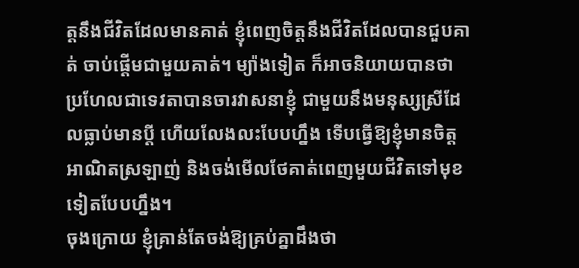ត្តនឹងជីវិតដែលមានគាត់ ខ្ញុំពេញចិត្តនឹងជីវិតដែលបានជួបគាត់ ចាប់ផ្ដើមជាមួយគាត់។ ម្យ៉ាងទៀត ក៏អាចនិយាយបានថា ប្រហែលជាទេវតាបានចារវាសនាខ្ញុំ ជាមួយនឹងមនុស្សស្រីដែលធ្លាប់មានប្ដី ហើយលែងលះបែបហ្នឹង ទើបធ្វើឱ្យខ្ញុំមានចិត្ត អាណិតស្រឡាញ់ និងចង់មើលថែគាត់ពេញមួយជីវិតទៅមុខទៀតបែបហ្នឹង។
ចុងក្រោយ ខ្ញុំគ្រាន់តែចង់ឱ្យគ្រប់គ្នាដឹងថា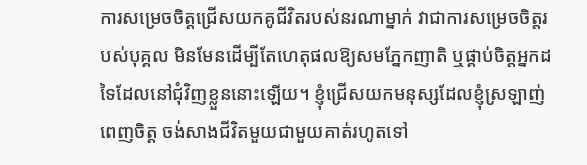ការសម្រេចចិត្តជ្រើសយកគូជីវិតរបស់នរណាម្នាក់ វាជាការសម្រេចចិត្តរបស់បុគ្គល មិនមែនដើម្បីតែហេតុផលឱ្យសមភ្នែកញាតិ ឬផ្គាប់ចិត្តអ្នកដទៃដែលនៅជុំវិញខ្លួននោះឡើយ។ ខ្ញុំជ្រើសយកមនុស្សដែលខ្ញុំស្រឡាញ់ពេញចិត្ត ចង់សាងជីវិតមួយជាមួយគាត់រហូតទៅ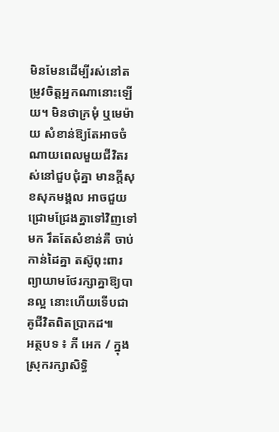មិនមែនដើម្បីរស់នៅតម្រូវចិត្តអ្នកណានោះឡើយ។ មិនថាក្រមុំ ឬមេម៉ាយ សំខាន់ឱ្យតែអាចចំណាយពេលមួយជីវិតរស់នៅជួបជុំគ្នា មានក្ដីសុខសុភមង្គល អាចជួយជ្រោមជ្រែងគ្នាទៅវិញទៅមក រឹតតែសំខាន់គឺ ចាប់កាន់ដៃគ្នា តស៊ូពុះពារ ព្យាយាមថែរក្សាគ្នាឱ្យបានល្អ នោះហើយទើបជាគូជីវិតពិតប្រាកដ៕
អត្ថបទ ៖ ភី អេក / ក្នុងស្រុករក្សាសិទ្ធិ